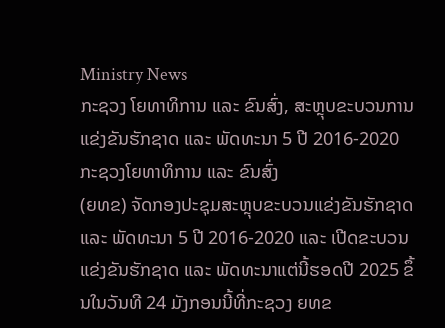Ministry News
ກະຊວງ ໂຍທາທິການ ແລະ ຂົນສົ່ງ, ສະຫຼຸບຂະບວນການແຂ່ງຂັນຮັກຊາດ ແລະ ພັດທະນາ 5 ປີ 2016-2020
ກະຊວງໂຍທາທິການ ແລະ ຂົນສົ່ງ
(ຍທຂ) ຈັດກອງປະຊຸມສະຫຼຸບຂະບວນແຂ່ງຂັນຮັກຊາດ ແລະ ພັດທະນາ 5 ປີ 2016-2020 ແລະ ເປີດຂະບວນແຂ່ງຂັນຮັກຊາດ ແລະ ພັດທະນາແຕ່ນີ້ຮອດປີ 2025 ຂຶ້ນໃນວັນທີ 24 ມັງກອນນີ້ທີ່ກະຊວງ ຍທຂ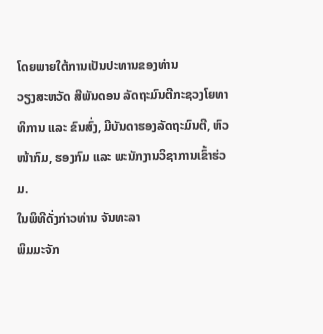ໂດຍພາຍໃຕ້ການເປັນປະທານຂອງທ່ານ
ວຽງສະຫວັດ ສີພັນດອນ ລັດຖະມົນຕີກະຊວງໂຍທາທິການ ແລະ ຂົນສົ່ງ, ມີບັນດາຮອງລັດຖະມົນຕີ, ຫົວໜ້າກົມ, ຮອງກົມ ແລະ ພະນັກງານວິຊາການເຂົ້າຮ່ວມ.
ໃນພິທີດັ່ງກ່າວທ່ານ ຈັນທະລາ
ພິມມະຈັກ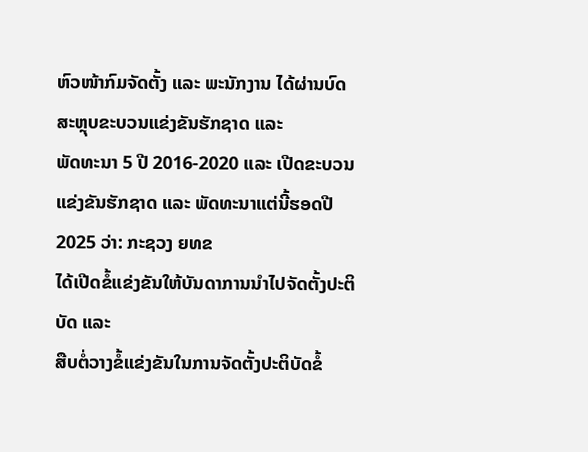ຫົວໜ້າກົມຈັດຕັ້ງ ແລະ ພະນັກງານ ໄດ້ຜ່ານບົດສະຫຼຸບຂະບວນແຂ່ງຂັນຮັກຊາດ ແລະ
ພັດທະນາ 5 ປີ 2016-2020 ແລະ ເປີດຂະບວນແຂ່ງຂັນຮັກຊາດ ແລະ ພັດທະນາແຕ່ນີ້ຮອດປີ 2025 ວ່າ: ກະຊວງ ຍທຂ
ໄດ້ເປີດຂໍ້ແຂ່ງຂັນໃຫ້ບັນດາການນຳໄປຈັດຕັ້ງປະຕິບັດ ແລະ
ສືບຕໍ່ວາງຂໍ້ແຂ່ງຂັນໃນການຈັດຕັ້ງປະຕິບັດຂໍ້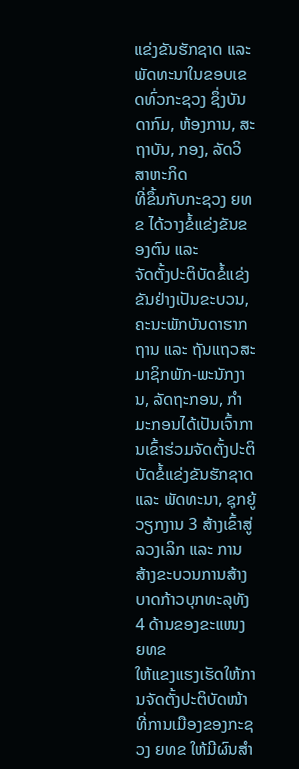ແຂ່ງຂັນຮັກຊາດ ແລະ
ພັດທະນາໃນຂອບເຂດທົ່ວກະຊວງ ຊຶ່ງບັນດາກົມ, ຫ້ອງການ, ສະຖາບັນ, ກອງ, ລັດວິສາຫະກິດ
ທີ່ຂຶ້ນກັບກະຊວງ ຍທຂ ໄດ້ວາງຂໍ້ແຂ່ງຂັນຂອງຕົນ ແລະ
ຈັດຕັ້ງປະຕິບັດຂໍ້ແຂ່ງຂັນຢ່າງເປັນຂະບວນ, ຄະນະພັກບັນດາຮາກຖານ ແລະ ຖັນແຖວສະມາຊິກພັກ-ພະນັກງານ, ລັດຖະກອນ, ກຳມະກອນໄດ້ເປັນເຈົ້າການເຂົ້າຮ່ວມຈັດຕັ້ງປະຕິບັດຂໍ້ແຂ່ງຂັນຮັກຊາດ
ແລະ ພັດທະນາ, ຊຸກຍູ້ວຽກງານ 3 ສ້າງເຂົ້າສູ່ລວງເລິກ ແລະ ການສ້າງຂະບວນການສ້າງບາດກ້າວບຸກທະລຸທັງ
4 ດ້ານຂອງຂະແໜງ ຍທຂ
ໃຫ້ແຂງແຮງເຮັດໃຫ້ການຈັດຕັ້ງປະຕິບັດໜ້າທີ່ການເມືອງຂອງກະຊວງ ຍທຂ ໃຫ້ມີຜົນສຳ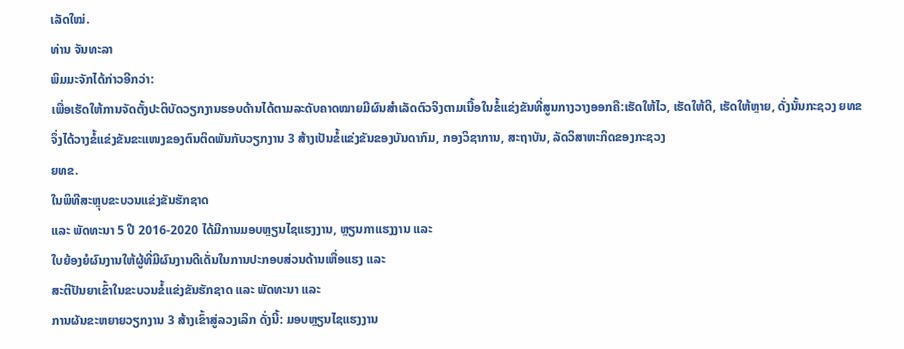ເລັດໃໝ່.
ທ່ານ ຈັນທະລາ
ພິມມະຈັກໄດ້ກ່າວອີກວ່າ:
ເພື່ອເຮັດໃຫ້ການຈັດຕັ້ງປະຕິບັດວຽກງານຮອບດ້ານໄດ້ຕາມລະດັບຄາດໝາຍມີຜົນສຳເລັດຕົວຈິງຕາມເນື້ອໃນຂໍ້ແຂ່ງຂັນທີ່ສູນກາງວາງອອກຄື:ເຮັດໃຫ້ໄວ, ເຮັດໃຫ້ດີ, ເຮັດໃຫ້ຫຼາຍ, ດັ່ງນັ້ນກະຊວງ ຍທຂ
ຈຶ່ງໄດ້ວາງຂໍ້ແຂ່ງຂັນຂະແໜງຂອງຕົນຕິດພັນກັບວຽກງານ 3 ສ້າງເປັນຂໍ້ແຂ່ງຂັນຂອງບັນດາກົມ, ກອງວິຊາການ, ສະຖາບັນ, ລັດວິສາຫະກິດຂອງກະຊວງ
ຍທຂ.
ໃນພິທີສະຫຼຸບຂະບວນແຂ່ງຂັນຮັກຊາດ
ແລະ ພັດທະນາ 5 ປີ 2016-2020 ໄດ້ມີການມອບຫຼຽນໄຊແຮງງານ, ຫຼຽນກາແຮງງານ ແລະ
ໃບຍ້ອງຍໍຜົນງານໃຫ້ຜູ້ທີ່ມີຜົນງານດີເດັ່ນໃນການປະກອບສ່ວນດ້ານເຫື່ອແຮງ ແລະ
ສະຕິປັນຍາເຂົ້າໃນຂະບວນຂໍ້ແຂ່ງຂັນຮັກຊາດ ແລະ ພັດທະນາ ແລະ
ການຜັນຂະຫຍາຍວຽກງານ 3 ສ້າງເຂົ້າສູ່ລວງເລິກ ດັ່ງນີ້: ມອບຫຼຽນໄຊແຮງງານ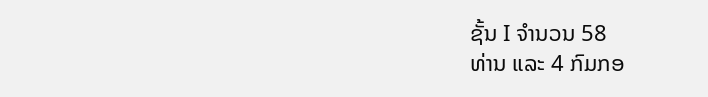ຊັ້ນ I ຈຳນວນ 58
ທ່ານ ແລະ 4 ກົມກອ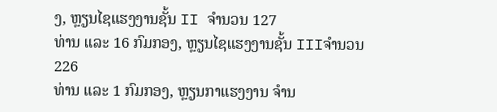ງ, ຫຼຽນໄຊແຮງງານຊັ້ນ II ຈຳນວນ 127
ທ່ານ ແລະ 16 ກົມກອງ, ຫຼຽນໄຊແຮງງານຊັ້ນ IIIຈຳນວນ 226
ທ່ານ ແລະ 1 ກົມກອງ, ຫຼຽນກາແຮງງານ ຈໍານ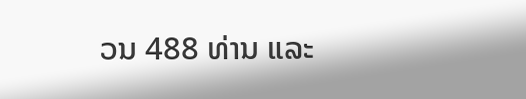ວນ 488 ທ່ານ ແລະ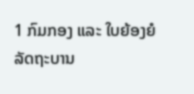1 ກົມກອງ ແລະ ໃບຍ້ອງຍໍລັດຖະບານ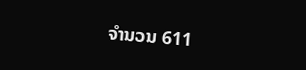ຈໍານວນ 611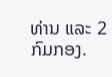ທ່ານ ແລະ 2 ກົມກອງ.